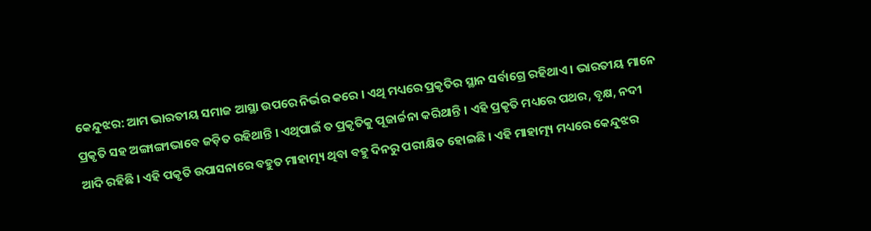କେନ୍ଦୁଝର: ଆମ ଭାରତୀୟ ସମାଜ ଆସ୍ଥା ଉପରେ ନିର୍ଭର କରେ । ଏଥି ମଧ୍ୟରେ ପ୍ରକୃତିର ସ୍ଥାନ ସର୍ବାଗ୍ରେ ରହିଥାଏ । ଭାରତୀୟ ମାନେ ପ୍ରକୃତି ସହ ଅଙ୍ଗାଙ୍ଗୀଭାବେ ଜଡ଼ିତ ରହିଥାନ୍ତି । ଏଥିପାଇଁ ତ ପ୍ରକୃତିକୁ ପୂଜାର୍ଚ୍ଚନା କରିଥାନ୍ତି । ଏହି ପ୍ରକୃତି ମଧ୍ୟରେ ପଥର, ବୃକ୍ଷ, ନଦୀ ଆଦି ରହିଛି । ଏହି ପକୃତି ଉପାସନାରେ ବହୁତ ମାହାତ୍ମ୍ୟ ଥିବା ବହୁ ଦିନରୁ ପରୀକ୍ଷିତ ହୋଇଛି । ଏହି ମାହାତ୍ମ୍ୟ ମଧ୍ୟରେ କେନ୍ଦୁଝର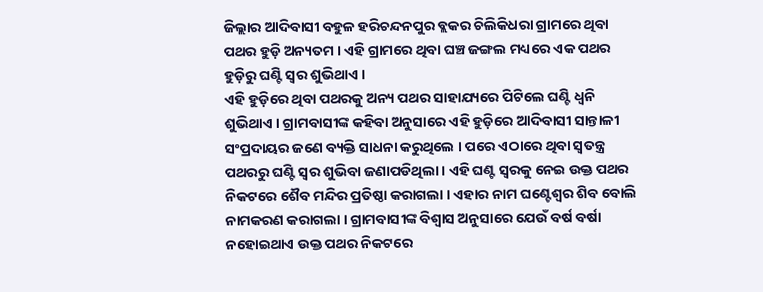ଜିଲ୍ଲାର ଆଦିବାସୀ ବହୁଳ ହରିଚନ୍ଦନପୁର ବ୍ଲକର ଚିଲିକିଧରା ଗ୍ରାମରେ ଥିବା ପଥର ହୁଡ଼ି ଅନ୍ୟତମ । ଏହି ଗ୍ରାମରେ ଥିବା ଘଞ୍ଚ ଜଙ୍ଗଲ ମଧ୍ୟରେ ଏକ ପଥର ହୁଡ଼ିରୁ ଘଣ୍ଟି ସ୍ୱର ଶୁଭିଥାଏ ।
ଏହି ହୁଡ଼ିରେ ଥିବା ପଥରକୁ ଅନ୍ୟ ପଥର ସାହାଯ୍ୟରେ ପିଟିଲେ ଘଣ୍ଟି ଧ୍ଵନି ଶୁଭିଥାଏ । ଗ୍ରାମବାସୀଙ୍କ କହିବା ଅନୁସାରେ ଏହି ହୁଡ଼ିରେ ଆଦିବାସୀ ସାନ୍ତାଳୀ ସଂପ୍ରଦାୟର ଜଣେ ବ୍ୟକ୍ତି ସାଧନା କରୁଥିଲେ । ପରେ ଏଠାରେ ଥିବା ସ୍ୱତନ୍ତ୍ର ପଥରରୁ ଘଣ୍ଟି ସ୍ୱର ଶୁଭିବା ଜଣାପଡିଥିଲା । ଏହି ଘଣ୍ଟ ସ୍ୱରକୁ ନେଇ ଉକ୍ତ ପଥର ନିକଟରେ ଶୈବ ମନ୍ଦିର ପ୍ରତିଷ୍ଠା କରାଗଲା । ଏହାର ନାମ ଘଣ୍ଟେଶ୍ୱର ଶିବ ବୋଲି ନାମକରଣ କରାଗଲା । ଗ୍ରାମବାସୀଙ୍କ ବିଶ୍ୱାସ ଅନୁସାରେ ଯେଉଁ ବର୍ଷ ବର୍ଷା ନହୋଇଥାଏ ଉକ୍ତ ପଥର ନିକଟରେ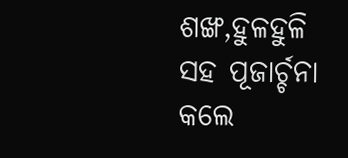ଶଙ୍ଖ,ହୁଳହୁଳି ସହ ପୂଜାର୍ଚ୍ଚନା କଲେ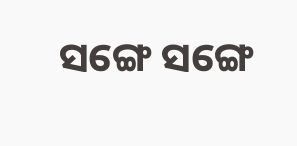ସଙ୍ଗେ ସଙ୍ଗେ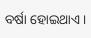ବର୍ଷା ହୋଇଥାଏ ।